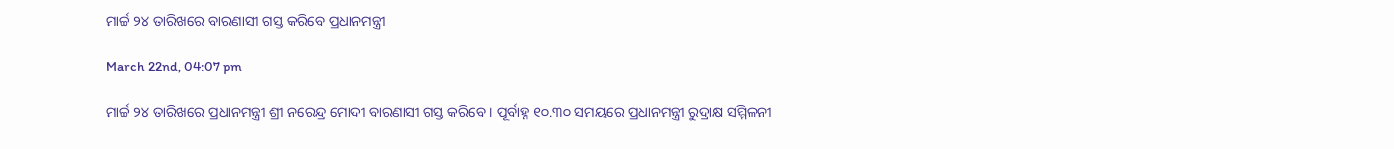ମାର୍ଚ୍ଚ ୨୪ ତାରିଖରେ ବାରଣାସୀ ଗସ୍ତ କରିବେ ପ୍ରଧାନମନ୍ତ୍ରୀ

March 22nd, 04:07 pm

ମାର୍ଚ୍ଚ ୨୪ ତାରିଖରେ ପ୍ରଧାନମନ୍ତ୍ରୀ ଶ୍ରୀ ନରେନ୍ଦ୍ର ମୋଦୀ ବାରଣାସୀ ଗସ୍ତ କରିବେ । ପୂର୍ବାହ୍ନ ୧୦.୩୦ ସମୟରେ ପ୍ରଧାନମନ୍ତ୍ରୀ ରୁଦ୍ରାକ୍ଷ ସମ୍ମିଳନୀ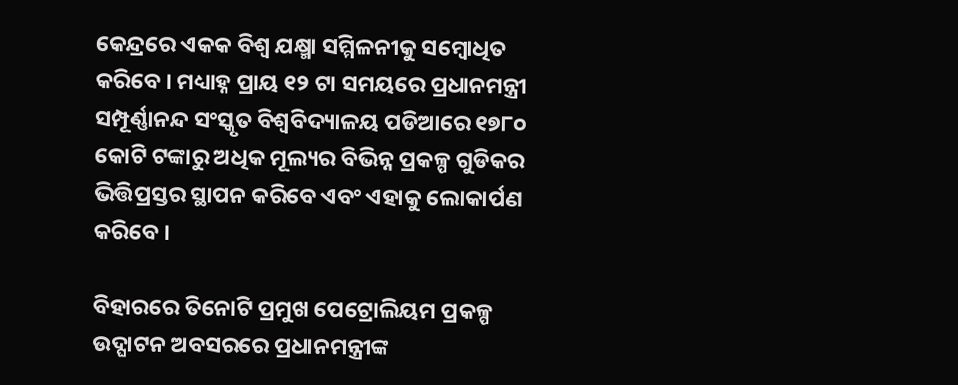କେନ୍ଦ୍ରରେ ଏକକ ବିଶ୍ୱ ଯକ୍ଷ୍ମା ସମ୍ମିଳନୀକୁ ସମ୍ବୋଧିତ କରିବେ । ମଧ୍ୟାହ୍ନ ପ୍ରାୟ ୧୨ ଟା ସମୟରେ ପ୍ରଧାନମନ୍ତ୍ରୀ ସମ୍ପୂର୍ଣ୍ଣାନନ୍ଦ ସଂସ୍କୃତ ବିଶ୍ୱବିଦ୍ୟାଳୟ ପଡିଆରେ ୧୭୮୦ କୋଟି ଟଙ୍କାରୁ ଅଧିକ ମୂଲ୍ୟର ବିଭିନ୍ନ ପ୍ରକଳ୍ପ ଗୁଡିକର ଭିତ୍ତିପ୍ରସ୍ତର ସ୍ଥାପନ କରିବେ ଏବଂ ଏହାକୁ ଲୋକାର୍ପଣ କରିବେ ।

ବିହାରରେ ତିନୋଟି ପ୍ରମୁଖ ପେଟ୍ରୋଲିୟମ ପ୍ରକଳ୍ପ ଉଦ୍ଘାଟନ ଅବସରରେ ପ୍ରଧାନମନ୍ତ୍ରୀଙ୍କ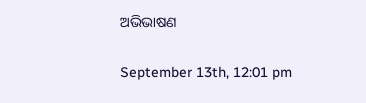ଅଭିଭାଷଣ

September 13th, 12:01 pm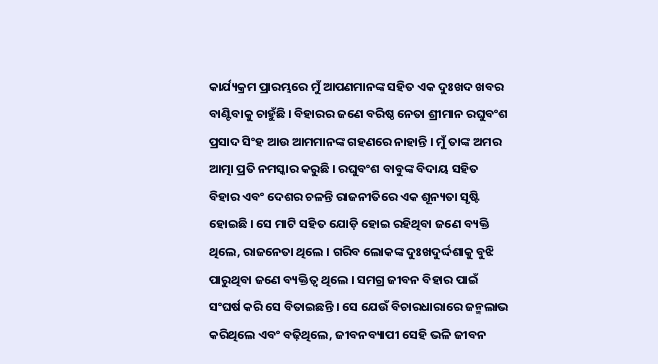କାର୍ଯ୍ୟକ୍ରମ ପ୍ରାରମ୍ଭରେ ମୁଁ ଆପଣମାନଙ୍କ ସହିତ ଏକ ଦୁଃଖଦ ଖବର ବାଣ୍ଟିବାକୁ ଚାହୁଁଛି । ବିହାରର ଜଣେ ବରିଷ୍ଠ ନେତା ଶ୍ରୀମାନ ରଘୁବଂଶ ପ୍ରସାଦ ସିଂହ ଆଉ ଆମମାନଙ୍କ ଗହଣରେ ନାହାନ୍ତି । ମୁଁ ତାଙ୍କ ଅମର ଆତ୍ମା ପ୍ରତି ନମସ୍କାର କରୁଛି । ରଘୁବଂଶ ବାବୁଙ୍କ ବିଦାୟ ସହିତ ବିହାର ଏବଂ ଦେଶର ଚଳନ୍ତି ରାଜନୀତିରେ ଏକ ଶୂନ୍ୟତା ସୃଷ୍ଟି ହୋଇଛି । ସେ ମାଟି ସହିତ ଯୋଡ଼ି ହୋଇ ରହିଥିବା ଜଣେ ବ୍ୟକ୍ତି ଥିଲେ, ରାଜନେତା ଥିଲେ । ଗରିବ ଲୋକଙ୍କ ଦୁଃଖଦୁର୍ଦ୍ଦଶାକୁ ବୁଝି ପାରୁଥିବା ଜଣେ ବ୍ୟକ୍ତିତ୍ୱ ଥିଲେ । ସମଗ୍ର ଜୀବନ ବିହାର ପାଇଁ ସଂଘର୍ଷ କରି ସେ ବିତାଇଛନ୍ତି । ସେ ଯେଉଁ ବିଚାରଧାରାରେ ଜନ୍ମଲାଭ କରିଥିଲେ ଏବଂ ବଢ଼ିଥିଲେ, ଜୀବନବ୍ୟାପୀ ସେହି ଭଳି ଜୀବନ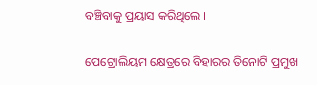ବଞ୍ଚିବାକୁ ପ୍ରୟାସ କରିଥିଲେ ।

ପେଟ୍ରୋଲିୟମ କ୍ଷେତ୍ରରେ ବିହାରର ତିନୋଟି ପ୍ରମୁଖ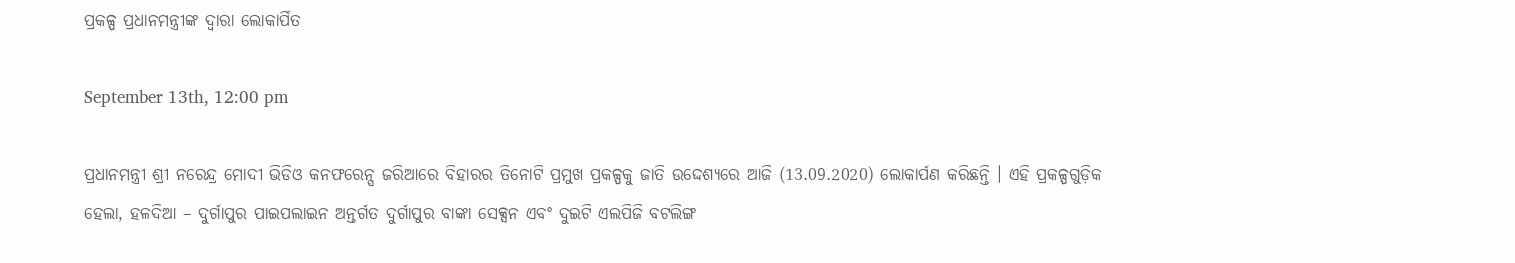ପ୍ରକଳ୍ପ ପ୍ରଧାନମନ୍ତ୍ରୀଙ୍କ ଦ୍ଵାରା ଲୋକାର୍ପିତ

September 13th, 12:00 pm

ପ୍ରଧାନମନ୍ତ୍ରୀ ଶ୍ରୀ ନରେନ୍ଦ୍ର ମୋଦୀ ଭିଡିଓ କନଫରେନ୍ସ ଜରିଆରେ ବିହାରର ତିନୋଟି ପ୍ରମୁଖ ପ୍ରକଳ୍ପକୁ ଜାତି ଉଦ୍ଦେଶ୍ୟରେ ଆଜି (13.09.2020) ଲୋକାର୍ପଣ କରିଛନ୍ତି । ଏହି ପ୍ରକଳ୍ପଗୁଡ଼ିକ ହେଲା, ହଳଦିଆ – ଦୁର୍ଗାପୁର ପାଇପଲାଇନ ଅନ୍ତର୍ଗତ ଦୁର୍ଗାପୁର ବାଙ୍କା ସେକ୍ସନ ଏବଂ ଦୁଇଟି ଏଲପିଜି ବଟଲିଙ୍ଗ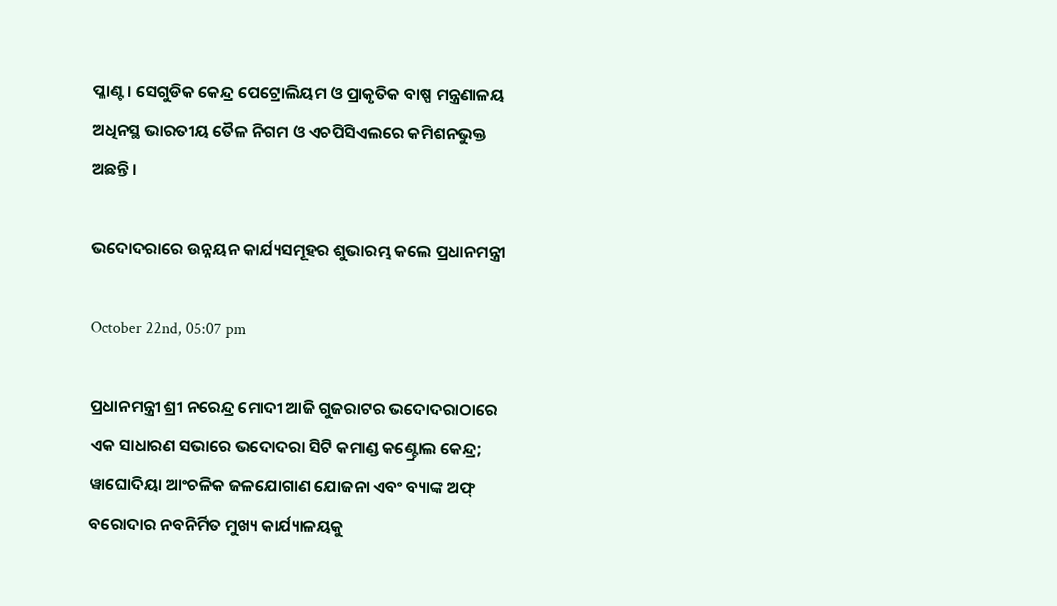ପ୍ଳାଣ୍ଟ । ସେଗୁଡିକ କେନ୍ଦ୍ର ପେଟ୍ରୋଲିୟମ ଓ ପ୍ରାକୃତିକ ବାଷ୍ପ ମନ୍ତ୍ରଣାଳୟ ଅଧିନସ୍ଥ ଭାରତୀୟ ତୈଳ ନିଗମ ଓ ଏଚପିସିଏଲରେ କମିଶନଭୁକ୍ତ ଅଛନ୍ତି ।

ଭଦୋଦରାରେ ଉନ୍ନୟନ କାର୍ଯ୍ୟସମୂହର ଶୁଭାରମ୍ଭ କଲେ ପ୍ରଧାନମନ୍ତ୍ରୀ

October 22nd, 05:07 pm

ପ୍ରଧାନମନ୍ତ୍ରୀ ଶ୍ରୀ ନରେନ୍ଦ୍ର ମୋଦୀ ଆଜି ଗୁଜରାଟର ଭଦୋଦରାଠାରେ ଏକ ସାଧାରଣ ସଭାରେ ଭଦୋଦରା ସିଟି କମାଣ୍ଡ କଣ୍ଟ୍ରୋଲ କେନ୍ଦ୍ର; ୱାଘୋଦିୟା ଆଂଚଳିକ ଜଳଯୋଗାଣ ଯୋଜନା ଏବଂ ବ୍ୟାଙ୍କ ଅଫ୍ ବରୋଦାର ନବନିର୍ମିତ ମୁଖ୍ୟ କାର୍ଯ୍ୟାଳୟକୁ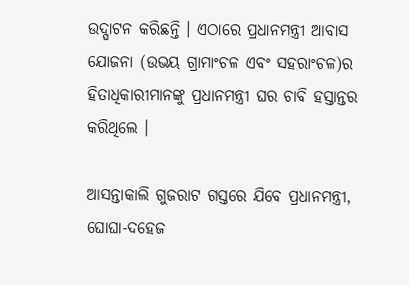ଉଦ୍ଘାଟନ କରିଛନ୍ତି । ଏଠାରେ ପ୍ରଧାନମନ୍ତ୍ରୀ ଆବାସ ଯୋଜନା (ଉଭୟ ଗ୍ରାମାଂଚଳ ଏବଂ ସହରାଂଚଳ)ର ହିତାଧିକାରୀମାନଙ୍କୁ ପ୍ରଧାନମନ୍ତ୍ରୀ ଘର ଚାବି ହସ୍ତାନ୍ତର କରିଥିଲେ ।

ଆସନ୍ତାକାଲି ଗୁଜରାଟ ଗସ୍ତରେ ଯିବେ ପ୍ରଧାନମନ୍ତ୍ରୀ, ଘୋଘା-ଦହେଜ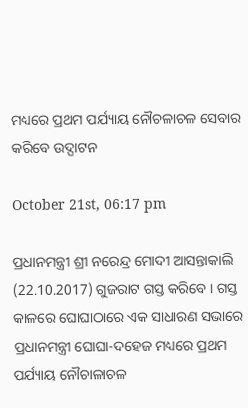ମଧ୍ୟରେ ପ୍ରଥମ ପର୍ଯ୍ୟାୟ ନୌଚଳାଚଳ ସେବାର କରିବେ ଉଦ୍ଘାଟନ

October 21st, 06:17 pm

ପ୍ରଧାନମନ୍ତ୍ରୀ ଶ୍ରୀ ନରେନ୍ଦ୍ର ମୋଦୀ ଆସନ୍ତାକାଲି (22.10.2017) ଗୁଜରାଟ ଗସ୍ତ କରିବେ । ଗସ୍ତ କାଳରେ ଘୋଘାଠାରେ ଏକ ସାଧାରଣ ସଭାରେ ପ୍ରଧାନମନ୍ତ୍ରୀ ଘୋଘା-ଦହେଜ ମଧ୍ୟରେ ପ୍ରଥମ ପର୍ଯ୍ୟାୟ ନୌଚାଳାଚଳ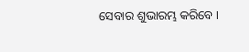ସେବାର ଶୁଭାରମ୍ଭ କରିବେ ।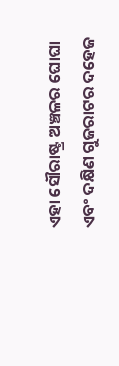ଏହା ସୌରାଷ୍ଟ୍ର ଅଞ୍ଚଳର ଘୋଘା ଏବଂ ଦକ୍ଷିଣ ଗୁଜରାଟର ଦହେଜ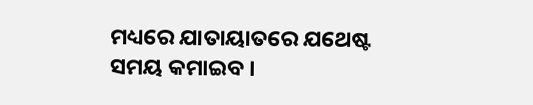ମଧ୍ୟରେ ଯାତାୟାତରେ ଯଥେଷ୍ଟ ସମୟ କମାଇବ ।